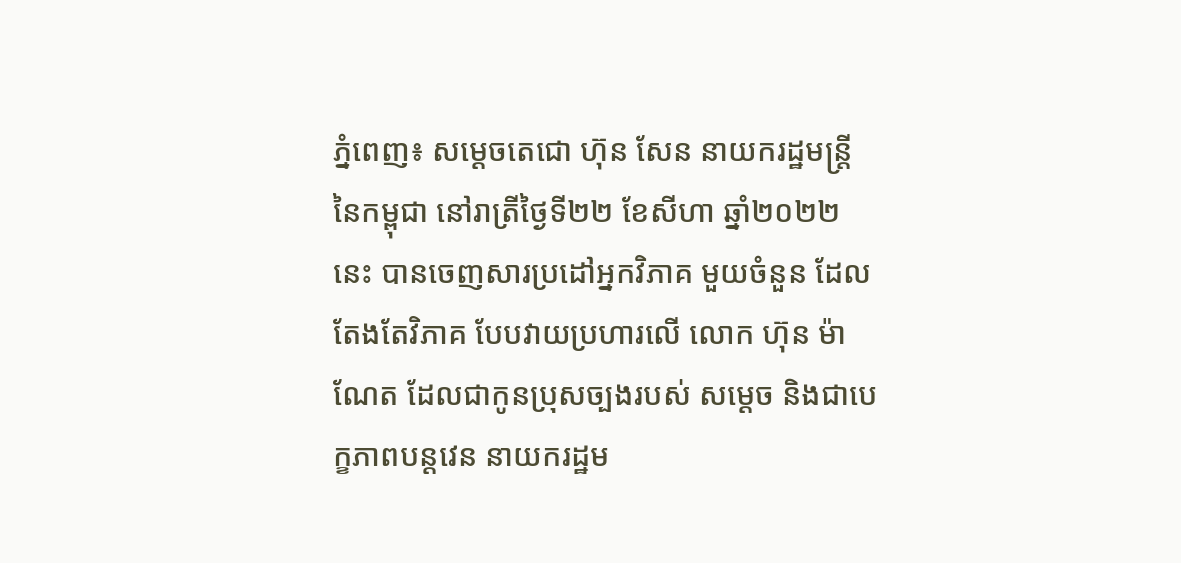ភ្នំពេញ៖ សម្ដេចតេជោ ហ៊ុន សែន នាយករដ្ឋមន្រ្តីនៃកម្ពុជា នៅរាត្រីថ្ងៃទី២២ ខែសីហា ឆ្នាំ២០២២នេះ បានចេញសារប្រដៅអ្នកវិភាគ មួយចំនួន ដែលតែងតែវិភាគ បែបវាយប្រហារលើ លោក ហ៊ុន ម៉ាណែត ដែលជាកូនប្រុសច្បងរបស់ សម្ដេច និងជាបេក្ខភាពបន្តវេន នាយករដ្ឋម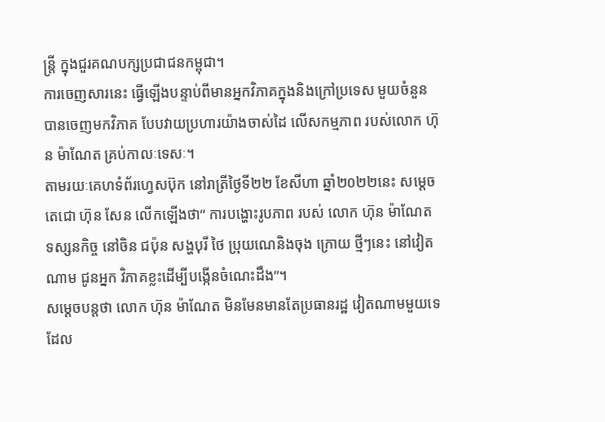ន្រ្តី ក្នុងជួរគណបក្សប្រជាជនកម្ពុជា។
ការចេញសារនេះ ធ្វើឡើងបន្ទាប់ពីមានអ្នកវិភាគក្នុងនិងក្រៅប្រទេស មួយចំនួន បានចេញមកវិភាគ បែបវាយប្រហារយ៉ាងចាស់ដៃ លើសកម្មភាព របស់លោក ហ៊ុន ម៉ាណែត គ្រប់កាលៈទេសៈ។
តាមរយៈគេហទំព័រហ្វេសប៊ុក នៅរាត្រីថ្ងៃទី២២ ខែសីហា ឆ្នាំ២០២២នេះ សម្ដេចតេជោ ហ៊ុន សែន លើកឡើងថា” ការបង្ហោះរូបភាព របស់ លោក ហ៊ុន ម៉ាណែត ទស្សនកិច្ច នៅចិន ជប៉ុន សង្ហបុរី ថៃ ប្រុយណេនិងចុង ក្រោយ ថ្មីៗនេះ នៅវៀតណាម ជូនអ្នក វិភាគខ្លះដើម្បីបង្កើនចំណេះដឹង”។
សម្ដេចបន្តថា លោក ហ៊ុន ម៉ាណែត មិនមែនមានតែប្រធានរដ្ឋ វៀតណាមមួយទេ ដែល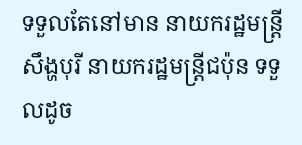ទទួលតែនៅមាន នាយករដ្ឋមន្ត្រីសឹង្ហបុរី នាយករដ្ឋមន្ត្រីជប៉ុន ទទួលដូច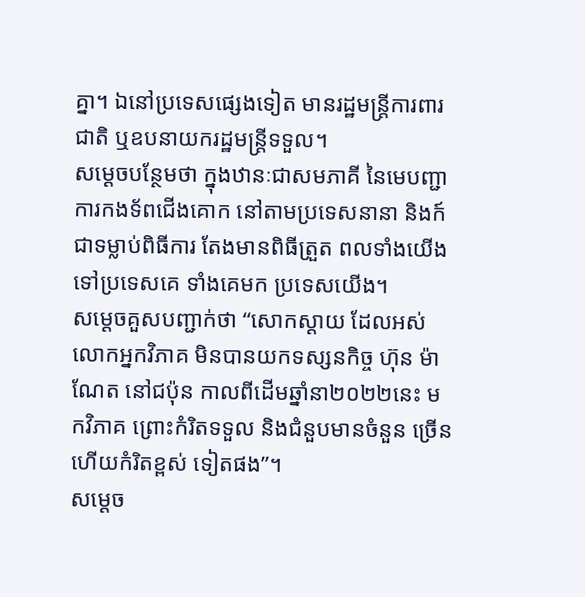គ្នា។ ឯនៅប្រទេសផ្សេងទៀត មានរដ្ឋមន្ត្រីការពារជាតិ ឬឧបនាយករដ្ឋមន្ត្រីទទួល។
សម្ដេចបន្ថែមថា ក្នុងឋានៈជាសមភាគី នៃមេបញ្ជាការកងទ័ពជើងគោក នៅតាមប្រទេសនានា និងក៍ជាទម្លាប់ពិធីការ តែងមានពិធីត្រួត ពលទាំងយើងទៅប្រទេសគេ ទាំងគេមក ប្រទេសយើង។
សម្ដេចគួសបញ្ជាក់ថា “សោកស្តាយ ដែលអស់លោកអ្នកវិភាគ មិនបានយកទស្សនកិច្ច ហ៊ុន ម៉ាណែត នៅជប៉ុន កាលពីដើមឆ្នាំនា២០២២នេះ មកវិភាគ ព្រោះកំរិតទទួល និងជំនួបមានចំនួន ច្រើនហើយកំរិតខ្ពស់ ទៀតផង”។
សម្ដេច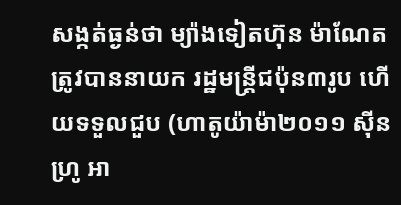សង្កត់ធ្ងន់ថា ម្យ៉ាងទៀតហ៊ុន ម៉ាណែតត្រូវបាននាយក រដ្ឋមន្ត្រីជប៉ុន៣រូប ហើយទទួលជួប (ហាតូយ៉ាម៉ា២០១១ ស៊ីនហ្រូ អា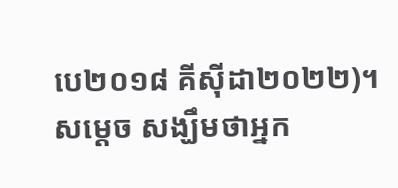បេ២០១៨ គីស៊ីដា២០២២)។
សម្ដេច សង្ឃឹមថាអ្នក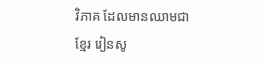វិភាគ ដែលមានឈាមជាខ្មែរ រៀនសូ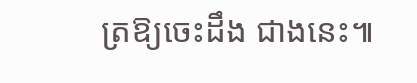ត្រឱ្យចេះដឹង ជាងនេះ៕